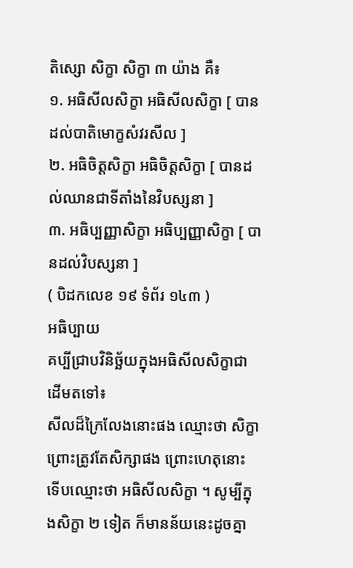តិស្សោ សិក្ខា សិក្ខា ៣ យ៉ាង គឺ៖
១. អធិសីលសិក្ខា អធិសីលសិក្ខា [ បានដល់បាតិមោក្ខសំវរសីល ]
២. អធិចិត្តសិក្ខា អធិចិត្តសិក្ខា [ បានដល់ឈានជាទីតាំងនៃវិបស្សនា ]
៣. អធិប្បញ្ញាសិក្ខា អធិប្បញ្ញាសិក្ខា [ បានដល់វិបស្សនា ]
( បិដកលេខ ១៩ ទំព័រ ១៤៣ )
អធិប្បាយ
គប្បីជ្រាបវិនិច្ឆ័យក្នុងអធិសីលសិក្ខាជាដើមតទៅ៖
សីលដ៏ក្រៃលែងនោះផង ឈ្មោះថា សិក្ខា ព្រោះត្រូវតែសិក្សាផង ព្រោះហេតុនោះ ទើបឈ្មោះថា អធិសីលសិក្ខា ។ សូម្បីក្នុងសិក្ខា ២ ទៀត ក៏មានន័យនេះដូចគ្នា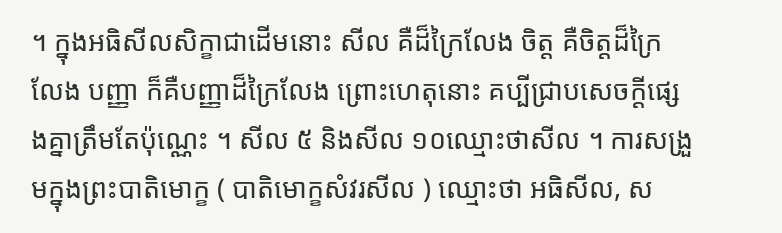។ ក្នុងអធិសីលសិក្ខាជាដើមនោះ សីល គឺដ៏ក្រៃលែង ចិត្ត គឺចិត្តដ៏ក្រៃលែង បញ្ញា ក៏គឺបញ្ញាដ៏ក្រៃលែង ព្រោះហេតុនោះ គប្បីជ្រាបសេចក្តីផ្សេងគ្នាត្រឹមតែប៉ុណ្ណេះ ។ សីល ៥ និងសីល ១០ឈ្មោះថាសីល ។ ការសង្រួមក្នុងព្រះបាតិមោក្ខ ( បាតិមោក្ខសំវរសីល ) ឈ្មោះថា អធិសីល, ស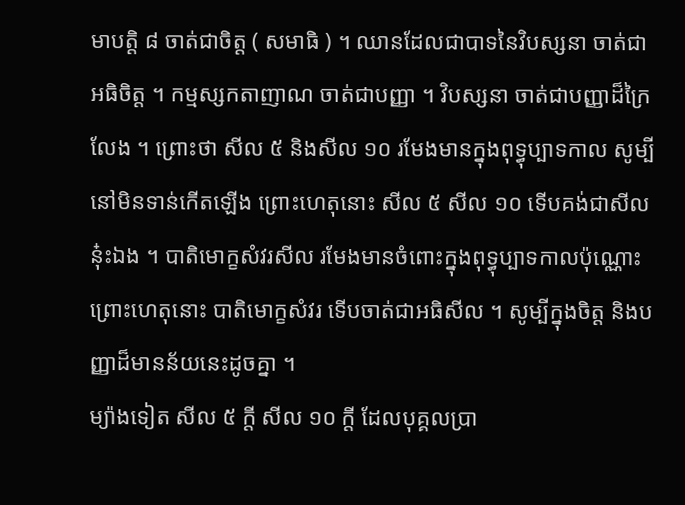មាបត្តិ ៨ ចាត់ជាចិត្ត ( សមាធិ ) ។ ឈានដែលជាបាទនៃវិបស្សនា ចាត់ជាអធិចិត្ត ។ កម្មស្សកតាញាណ ចាត់ជាបញ្ញា ។ វិបស្សនា ចាត់ជាបញ្ញាដ៏ក្រៃលែង ។ ព្រោះថា សីល ៥ និងសីល ១០ រមែងមានក្នុងពុទ្ធុប្បាទកាល សូម្បីនៅមិនទាន់កើតឡើង ព្រោះហេតុនោះ សីល ៥ សីល ១០ ទើបគង់ជាសីលនុ៎ះឯង ។ បាតិមោក្ខសំវរសីល រមែងមានចំពោះក្នុងពុទ្ធុប្បាទកាលប៉ុណ្ណោះ ព្រោះហេតុនោះ បាតិមោក្ខសំវរ ទើបចាត់ជាអធិសីល ។ សូម្បីក្នុងចិត្ត និងបញ្ញាដ៏មានន័យនេះដូចគ្នា ។
ម្យ៉ាងទៀត សីល ៥ ក្តី សីល ១០ ក្តី ដែលបុគ្គលប្រា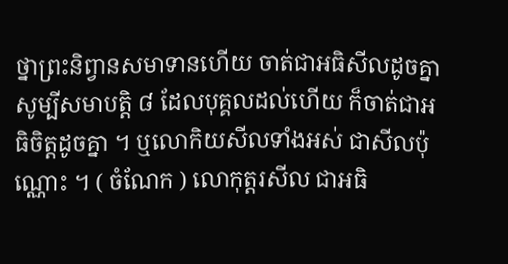ថ្នាព្រះនិព្វានសមាទានហើយ ចាត់ជាអធិសីលដូចគ្នា សូម្បីសមាបត្តិ ៨ ដែលបុគ្គលដល់ហើយ ក៏ចាត់ជាអធិចិត្តដូចគ្នា ។ ឬលោកិយសីលទាំងអស់ ជាសីលប៉ុណ្ណោះ ។ ( ចំណែក ) លោកុត្តរសីល ជាអធិ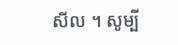សីល ។ សូម្បី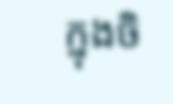ក្នុងចិ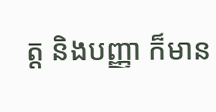ត្ត និងបញ្ញា ក៏មាន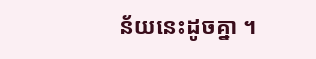ន័យនេះដូចគ្នា ។